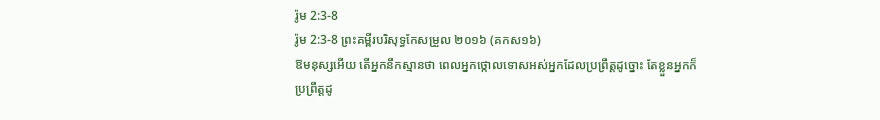រ៉ូម 2:3-8
រ៉ូម 2:3-8 ព្រះគម្ពីរបរិសុទ្ធកែសម្រួល ២០១៦ (គកស១៦)
ឱមនុស្សអើយ តើអ្នកនឹកស្មានថា ពេលអ្នកថ្កោលទោសអស់អ្នកដែលប្រព្រឹត្តដូច្នោះ តែខ្លួនអ្នកក៏ប្រព្រឹត្តដូ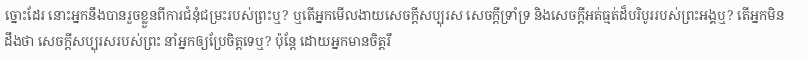ច្នោះដែរ នោះអ្នកនឹងបានរួចខ្លួនពីការជំនុំជម្រះរបស់ព្រះឬ? ឬតើអ្នកមើលងាយសេចក្តីសប្បុរស សេចក្តីទ្រាំទ្រ និងសេចក្តីអត់ធ្មត់ដ៏បរិបូររបស់ព្រះអង្គឬ? តើអ្នកមិនដឹងថា សេចក្តីសប្បុរសរបស់ព្រះ នាំអ្នកឲ្យប្រែចិត្តទេឬ? ប៉ុន្ដែ ដោយអ្នកមានចិត្តរឹ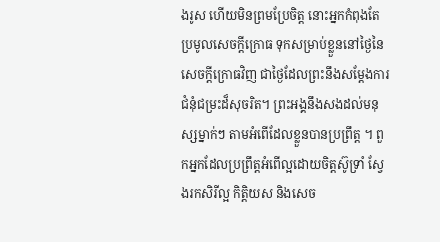ងរូស ហើយមិនព្រមប្រែចិត្ត នោះអ្នកកំពុងតែប្រមូលសេចក្តីក្រោធ ទុកសម្រាប់ខ្លួននៅថ្ងៃនៃសេចក្តីក្រោធវិញ ជាថ្ងៃដែលព្រះនឹងសម្ដែងការជំនុំជម្រះដ៏សុចរិត។ ព្រះអង្គនឹងសងដល់មនុស្សម្នាក់ៗ តាមអំពើដែលខ្លួនបានប្រព្រឹត្ត ។ ពួកអ្នកដែលប្រព្រឹត្តអំពើល្អដោយចិត្តស៊ូទ្រាំ ស្វែងរកសិរីល្អ កិត្តិយស និងសេច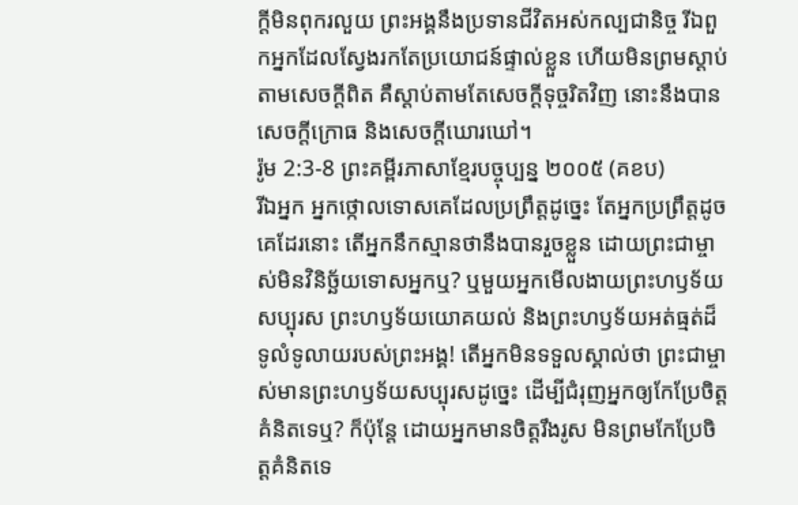ក្តីមិនពុករលួយ ព្រះអង្គនឹងប្រទានជីវិតអស់កល្បជានិច្ច រីឯពួកអ្នកដែលស្វែងរកតែប្រយោជន៍ផ្ទាល់ខ្លួន ហើយមិនព្រមស្តាប់តាមសេចក្តីពិត គឺស្តាប់តាមតែសេចក្តីទុច្ចរិតវិញ នោះនឹងបានសេចក្តីក្រោធ និងសេចក្តីឃោរឃៅ។
រ៉ូម 2:3-8 ព្រះគម្ពីរភាសាខ្មែរបច្ចុប្បន្ន ២០០៥ (គខប)
រីឯអ្នក អ្នកថ្កោលទោសគេដែលប្រព្រឹត្តដូច្នេះ តែអ្នកប្រព្រឹត្តដូចគេដែរនោះ តើអ្នកនឹកស្មានថានឹងបានរួចខ្លួន ដោយព្រះជាម្ចាស់មិនវិនិច្ឆ័យទោសអ្នកឬ? ឬមួយអ្នកមើលងាយព្រះហឫទ័យសប្បុរស ព្រះហឫទ័យយោគយល់ និងព្រះហឫទ័យអត់ធ្មត់ដ៏ទូលំទូលាយរបស់ព្រះអង្គ! តើអ្នកមិនទទួលស្គាល់ថា ព្រះជាម្ចាស់មានព្រះហឫទ័យសប្បុរសដូច្នេះ ដើម្បីជំរុញអ្នកឲ្យកែប្រែចិត្តគំនិតទេឬ? ក៏ប៉ុន្តែ ដោយអ្នកមានចិត្តរឹងរូស មិនព្រមកែប្រែចិត្តគំនិតទេ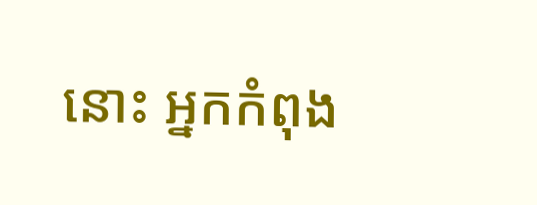នោះ អ្នកកំពុង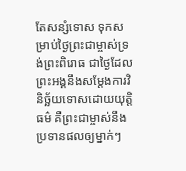តែសន្សំទោស ទុកសម្រាប់ថ្ងៃព្រះជាម្ចាស់ទ្រង់ព្រះពិរោធ ជាថ្ងៃដែលព្រះអង្គនឹងសម្តែងការវិនិច្ឆ័យទោសដោយយុត្តិធម៌ គឺព្រះជាម្ចាស់នឹងប្រទានផលឲ្យម្នាក់ៗ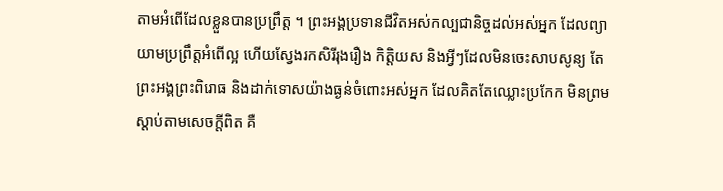តាមអំពើដែលខ្លួនបានប្រព្រឹត្ត ។ ព្រះអង្គប្រទានជីវិតអស់កល្បជានិច្ចដល់អស់អ្នក ដែលព្យាយាមប្រព្រឹត្តអំពើល្អ ហើយស្វែងរកសិរីរុងរឿង កិត្តិយស និងអ្វីៗដែលមិនចេះសាបសូន្យ តែព្រះអង្គព្រះពិរោធ និងដាក់ទោសយ៉ាងធ្ងន់ចំពោះអស់អ្នក ដែលគិតតែឈ្លោះប្រកែក មិនព្រមស្ដាប់តាមសេចក្ដីពិត គឺ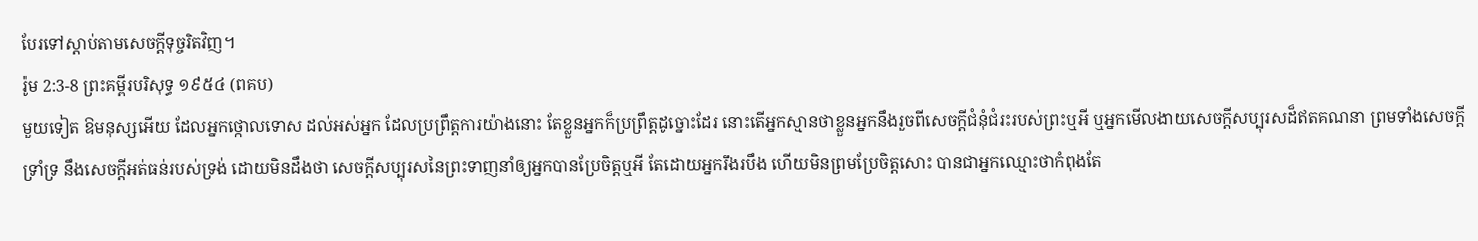បែរទៅស្ដាប់តាមសេចក្ដីទុច្ចរិតវិញ។
រ៉ូម 2:3-8 ព្រះគម្ពីរបរិសុទ្ធ ១៩៥៤ (ពគប)
មួយទៀត ឱមនុស្សអើយ ដែលអ្នកថ្កោលទោស ដល់អស់អ្នក ដែលប្រព្រឹត្តការយ៉ាងនោះ តែខ្លួនអ្នកក៏ប្រព្រឹត្តដូច្នោះដែរ នោះតើអ្នកស្មានថាខ្លួនអ្នកនឹងរួចពីសេចក្ដីជំនុំជំរះរបស់ព្រះឬអី ឬអ្នកមើលងាយសេចក្ដីសប្បុរសដ៏ឥតគណនា ព្រមទាំងសេចក្ដីទ្រាំទ្រ នឹងសេចក្ដីអត់ធន់របស់ទ្រង់ ដោយមិនដឹងថា សេចក្ដីសប្បុរសនៃព្រះទាញនាំឲ្យអ្នកបានប្រែចិត្តឬអី តែដោយអ្នករឹងរបឹង ហើយមិនព្រមប្រែចិត្តសោះ បានជាអ្នកឈ្មោះថាកំពុងតែ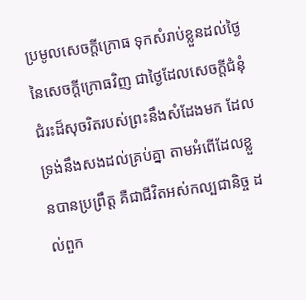ប្រមូលសេចក្ដីក្រោធ ទុកសំរាប់ខ្លួនដល់ថ្ងៃនៃសេចក្ដីក្រោធវិញ ជាថ្ងៃដែលសេចក្ដីជំនុំជំរះដ៏សុចរិតរបស់ព្រះនឹងសំដែងមក ដែលទ្រង់នឹងសងដល់គ្រប់គ្នា តាមអំពើដែលខ្លួនបានប្រព្រឹត្ត គឺជាជីវិតអស់កល្បជានិច្ច ដល់ពួក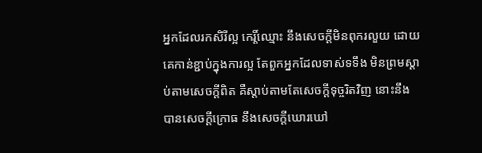អ្នកដែលរកសិរីល្អ កេរ្តិ៍ឈ្មោះ នឹងសេចក្ដីមិនពុករលួយ ដោយគេកាន់ខ្ជាប់ក្នុងការល្អ តែពួកអ្នកដែលទាស់ទទឹង មិនព្រមស្តាប់តាមសេចក្ដីពិត គឺស្តាប់តាមតែសេចក្ដីទុច្ចរិតវិញ នោះនឹងបានសេចក្ដីក្រោធ នឹងសេចក្ដីឃោរឃៅ